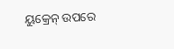ୟୁକ୍ରେନ୍ ଉପରେ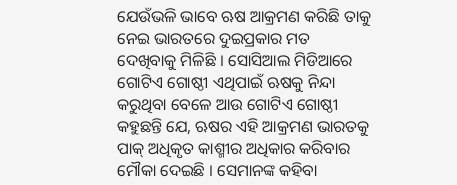ଯେଉଁଭଳି ଭାବେ ଋଷ ଆକ୍ରମଣ କରିଛି ତାକୁ ନେଇ ଭାରତରେ ଦୁଇପ୍ରକାର ମତ ଦେଖିବାକୁ ମିଳିଛି । ସୋସିଆଲ ମିଡିଆରେ ଗୋଟିଏ ଗୋଷ୍ଠୀ ଏଥିପାଇଁ ଋଷକୁ ନିନ୍ଦା କରୁଥିବା ବେଳେ ଆଉ ଗୋଟିଏ ଗୋଷ୍ଠୀ କହୁଛନ୍ତି ଯେ, ଋଷର ଏହି ଆକ୍ରମଣ ଭାରତକୁ ପାକ୍ ଅଧିକୃତ କାଶ୍ମୀର ଅଧିକାର କରିବାର ମୌକା ଦେଇଛି । ସେମାନଙ୍କ କହିବା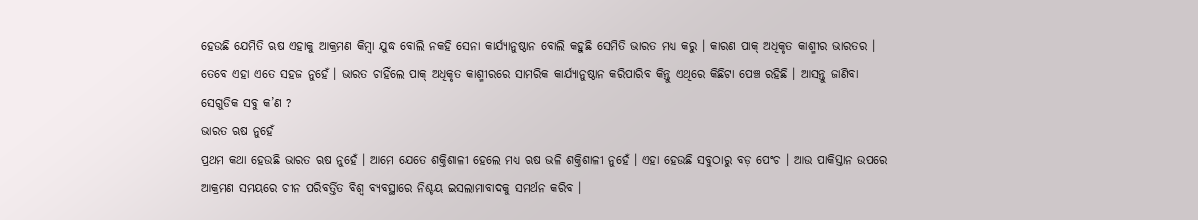ହେଉଛି ଯେମିତି ଋଷ ଏହାକୁ ଆକ୍ରମଣ କିମ୍ବା ଯୁଦ୍ଧ ବୋଲି ନକହି ସେନା କାର୍ଯ୍ୟାନୁଷ୍ଠାନ ବୋଲି କହୁଛି ସେମିତି ଭାରତ ମଧ୍ୟ କରୁ । କାରଣ ପାକ୍ ଅଧିକୃତ କାଶ୍ମୀର ଭାରତର । ତେବେ ଏହା ଏତେ ସହଜ ନୁହେଁ । ଭାରତ ଚାହିଁଲେ ପାକ୍ ଅଧିକୃତ କାଶ୍ମୀରରେ ସାମରିକ କାର୍ଯ୍ୟାନୁଷ୍ଠାନ କରିପାରିବ କିନ୍ତୁ ଏଥିରେ କିଛିଟା ପେଞ୍ଚ ରହିଛି । ଆସନ୍ତୁ ଜାଣିବା ସେଗୁଡିକ ସବୁ କ’ଣ ?
ଭାରତ ଋଷ ନୁହେଁ
ପ୍ରଥମ କଥା ହେଉଛି ଭାରତ ଋଷ ନୁହେଁ । ଆମେ ଯେତେ ଶକ୍ତିଶାଳୀ ହେଲେ ମଧ୍ୟ ଋଷ ଭଳି ଶକ୍ତିଶାଳୀ ନୁହେଁ । ଏହା ହେଉଛି ସବୁଠାରୁ ବଡ଼ ପେଂଚ । ଆଉ ପାକିସ୍ତାନ ଉପରେ ଆକ୍ରମଣ ସମୟରେ ଚୀନ ପରିବର୍ତ୍ତିତ ବିଶ୍ୱ ବ୍ୟବସ୍ଥାରେ ନିଶ୍ଚୟ ଇସଲାମାବାଦକୁ ସମର୍ଥନ କରିବ ।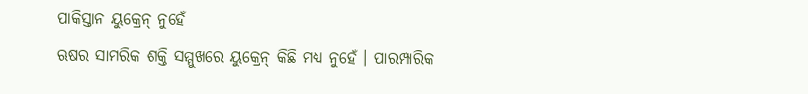ପାକିସ୍ତାନ ୟୁକ୍ରେନ୍ ନୁହେଁ
ଋଷର ସାମରିକ ଶକ୍ତି ସମ୍ମୁଖରେ ୟୁକ୍ରେନ୍ କିଛି ମଧ୍ୟ ନୁହେଁ । ପାରମ୍ପାରିକ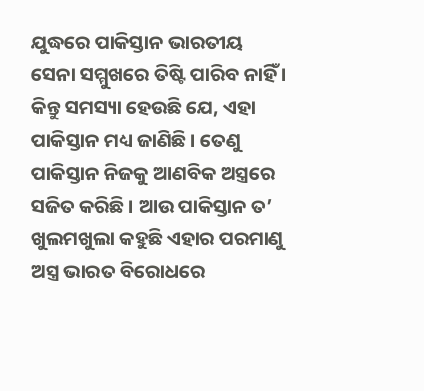ଯୁଦ୍ଧରେ ପାକିସ୍ତାନ ଭାରତୀୟ ସେନା ସମ୍ମୁଖରେ ତିଷ୍ଟି ପାରିବ ନାହିଁ । କିନ୍ତୁ ସମସ୍ୟା ହେଉଛି ଯେ, ଏହା ପାକିସ୍ତାନ ମଧ୍ୟ ଜାଣିଛି । ତେଣୁ ପାକିସ୍ତାନ ନିଜକୁ ଆଣବିକ ଅସ୍ତ୍ରରେ ସଜିତ କରିଛି । ଆଉ ପାକିସ୍ତାନ ତ’ ଖୁଲମଖୁଲା କହୁଛି ଏହାର ପରମାଣୁ ଅସ୍ତ୍ର ଭାରତ ବିରୋଧରେ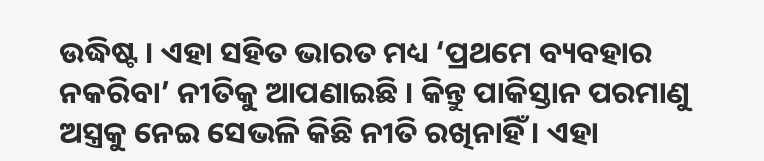ଉଦ୍ଧିଷ୍ଟ । ଏହା ସହିତ ଭାରତ ମଧ୍ୟ ‘ପ୍ରଥମେ ବ୍ୟବହାର ନକରିବା’ ନୀତିକୁ ଆପଣାଇଛି । କିନ୍ତୁ ପାକିସ୍ତାନ ପରମାଣୁ ଅସ୍ତ୍ରକୁ ନେଇ ସେଭଳି କିଛି ନୀତି ରଖିନାହିଁ । ଏହା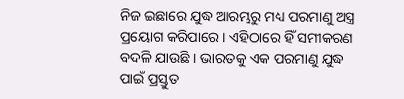ନିଜ ଇଛାରେ ଯୁଦ୍ଧ ଆରମ୍ଭରୁ ମଧ୍ୟ ପରମାଣୁ ଅସ୍ତ୍ର ପ୍ରୟୋଗ କରିପାରେ । ଏହିଠାରେ ହିଁ ସମୀକରଣ ବଦଳି ଯାଉଛି । ଭାରତକୁ ଏକ ପରମାଣୁ ଯୁଦ୍ଧ ପାଇଁ ପ୍ରସ୍ତୁତ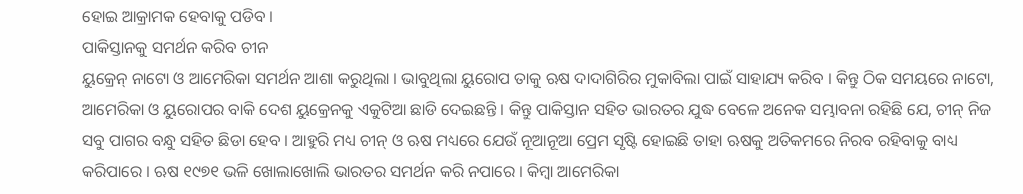ହୋଇ ଆକ୍ରାମକ ହେବାକୁ ପଡିବ ।
ପାକିସ୍ତାନକୁ ସମର୍ଥନ କରିବ ଚୀନ
ୟୁକ୍ରେନ୍ ନାଟୋ ଓ ଆମେରିକା ସମର୍ଥନ ଆଶା କରୁଥିଲା । ଭାବୁଥିଲା ୟୁରୋପ ତାକୁ ଋଷ ଦାଦାଗିରିର ମୁକାବିଲା ପାଇଁ ସାହାଯ୍ୟ କରିବ । କିନ୍ତୁ ଠିକ ସମୟରେ ନାଟୋ, ଆମେରିକା ଓ ୟୁରୋପର ବାକି ଦେଶ ୟୁକ୍ରେନକୁ ଏକୁଟିଆ ଛାଡି ଦେଇଛନ୍ତି । କିନ୍ତୁ ପାକିସ୍ତାନ ସହିତ ଭାରତର ଯୁଦ୍ଧ ବେଳେ ଅନେକ ସମ୍ଭାବନା ରହିଛି ଯେ, ଚୀନ୍ ନିଜ ସବୁ ପାଗର ବନ୍ଧୁ ସହିତ ଛିଡା ହେବ । ଆହୁରି ମଧ୍ୟ ଚୀନ୍ ଓ ଋଷ ମଧ୍ୟରେ ଯେଉଁ ନୂଆନୂଆ ପ୍ରେମ ସୃଷ୍ଟି ହୋଇଛି ତାହା ଋଷକୁ ଅତିକମରେ ନିରବ ରହିବାକୁ ବାଧ୍ୟ କରିପାରେ । ଋଷ ୧୯୭୧ ଭଳି ଖୋଲାଖୋଲି ଭାରତର ସମର୍ଥନ କରି ନପାରେ । କିମ୍ବା ଆମେରିକା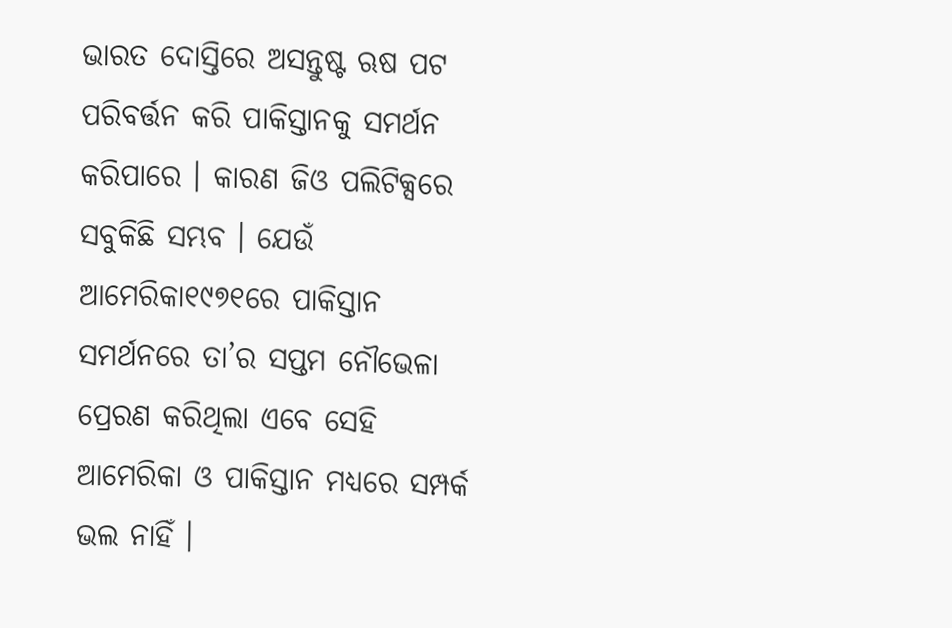ଭାରତ ଦୋସ୍ତିରେ ଅସନ୍ତୁଷ୍ଟ ଋଷ ପଟ ପରିବର୍ତ୍ତନ କରି ପାକିସ୍ତାନକୁ ସମର୍ଥନ କରିପାରେ । କାରଣ ଜିଓ ପଲିଟିକ୍ସରେ ସବୁକିଛି ସମ୍ଭବ । ଯେଉଁ ଆମେରିକା୧୯୭୧ରେ ପାକିସ୍ତାନ ସମର୍ଥନରେ ତା’ର ସପ୍ତମ ନୌଭେଳା ପ୍ରେରଣ କରିଥିଲା ଏବେ ସେହି ଆମେରିକା ଓ ପାକିସ୍ତାନ ମଧ୍ୟରେ ସମ୍ପର୍କ ଭଲ ନାହିଁ ।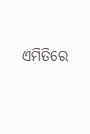ଏମିତିରେ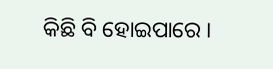କିଛି ବି ହୋଇପାରେ ।